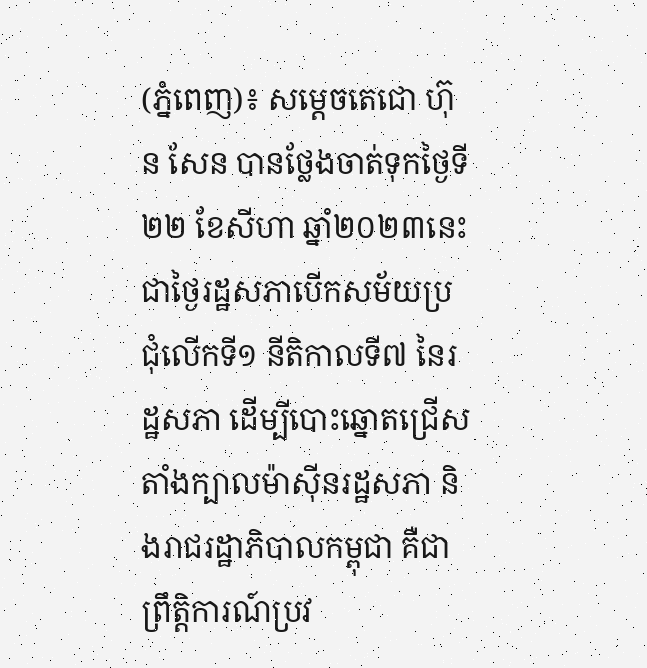(ភ្នំពេញ)៖ សម្តេចតេជោ ហ៊ុន សែន បានថ្លែងចាត់ទុកថ្ងៃទី២២ ខែសីហា ឆ្នាំ២០២៣នេះ ជាថ្ងៃរដ្ឋសភាបើកសម័យប្រជុំលើកទី១ នីតិកាលទី៧ នៃរដ្ឋសភា ដើម្បីបោះឆ្នោតជ្រើសតាំងក្បាលម៉ាស៊ីនរដ្ឋសភា និងរាជរដ្ឋាភិបាលកម្ពុជា គឺជាព្រឹត្តិការណ៍ប្រវ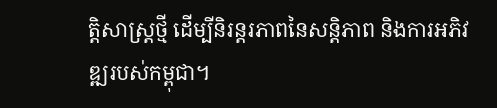ត្តិសាស្ត្រថ្មី ដើម្បីនិរន្តរភាពនៃសន្តិភាព និងការអភិវឌ្ឍរបស់កម្ពុជា។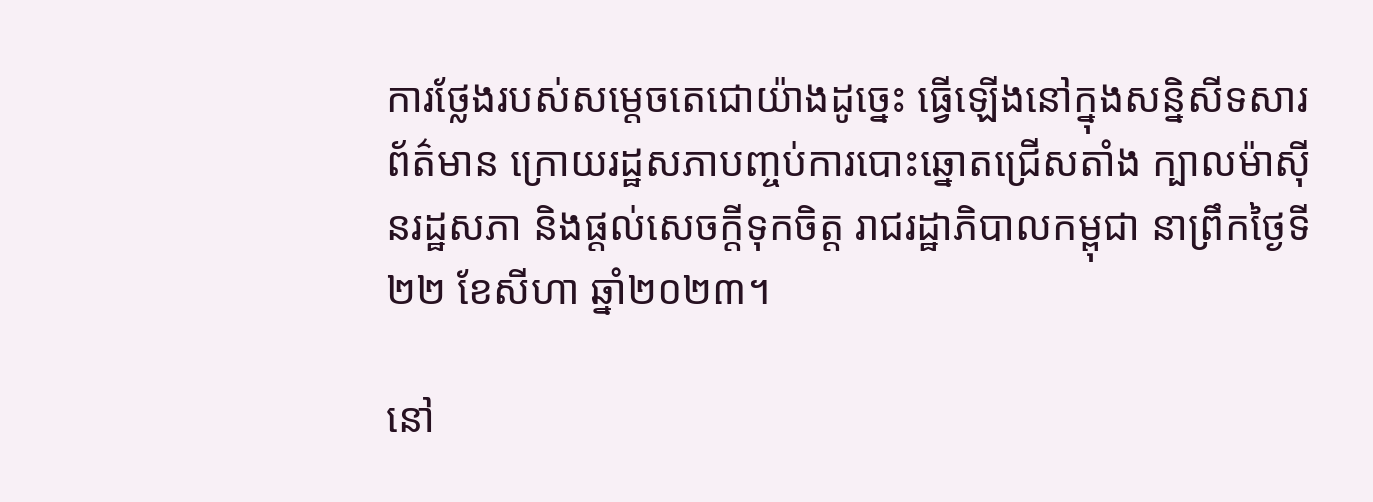ការថ្លែងរបស់សម្តេចតេជោយ៉ាងដូច្នេះ ធ្វើឡើងនៅក្នុងសន្និសីទសារព័ត៌មាន ក្រោយរដ្ឋសភាបញ្ចប់ការបោះឆ្នោតជ្រើសតាំង ក្បាលម៉ាស៊ីនរដ្ឋសភា និងផ្តល់សេចក្តីទុកចិត្ត រាជរដ្ឋាភិបាលកម្ពុជា នាព្រឹកថ្ងៃទី២២ ខែសីហា ឆ្នាំ២០២៣។

នៅ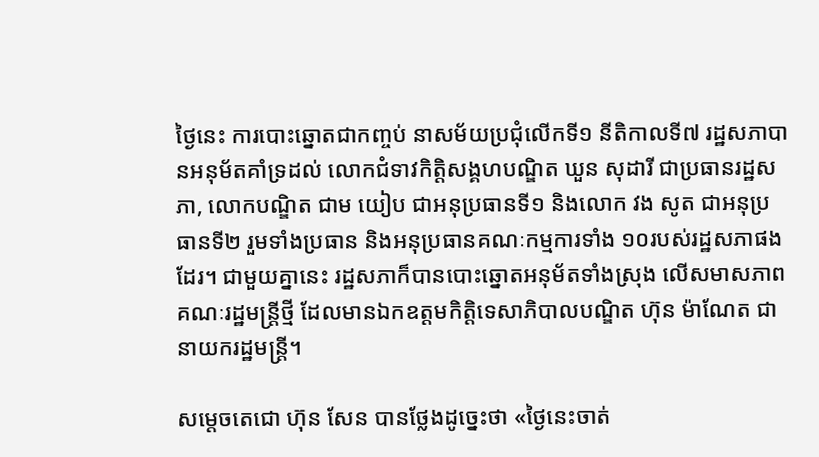ថ្ងៃនេះ ការបោះឆ្នោតជាកញ្ចប់ នាសម័យប្រជុំលើកទី១ នីតិកាលទី៧ រដ្ឋសភាបានអនុម័តគាំទ្រដល់ លោកជំទាវកិត្តិសង្គហបណ្ឌិត ឃួន សុដារី ជាប្រធានរដ្ឋសភា, លោកបណ្ឌិត ជាម យៀប ជាអនុប្រធានទី១ និងលោក វង សូត ជាអនុប្រធានទី២ រួមទាំងប្រធាន និងអនុប្រធានគណៈកម្មការទាំង ១០របស់រដ្ឋសភាផងដែរ។ ជាមួយគ្នានេះ រដ្ឋសភាក៏បានបោះឆ្នោតអនុម័តទាំងស្រុង លើសមាសភាពគណៈរដ្ឋមន្ត្រីថ្មី ដែលមានឯកឧត្តមកិត្តិទេសាភិបាលបណ្ឌិត ហ៊ុន ម៉ាណែត ជានាយករដ្ឋមន្ត្រី។

សម្តេចតេជោ ហ៊ុន សែន បានថ្លែងដូច្នេះថា «ថ្ងៃនេះចាត់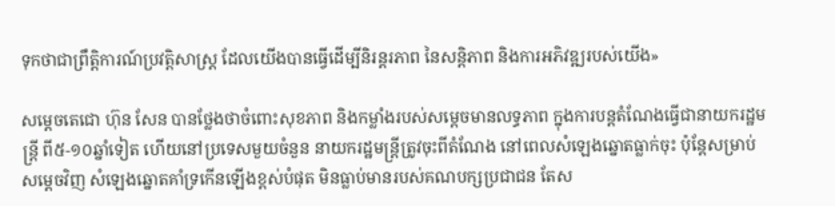ទុកថាជាព្រឹត្តិការណ៍ប្រវត្តិសាស្ត្រ ដែលយើងបានធ្វើដើម្បីនិរន្តរភាព នៃសន្តិភាព និងការអភិវឌ្ឍរបស់យើង»

សម្តេចតេជោ ហ៊ុន សែន បានថ្លែងថាចំពោះសុខភាព និងកម្លាំងរបស់សម្តេចមានលទ្ធភាព ក្នុងការបន្តតំណែងធ្វើជានាយករដ្ឋមន្ត្រី ពី៥-១០ឆ្នាំទៀត ហើយនៅប្រទេសមួយចំនួន នាយករដ្ឋមន្ត្រីត្រូវចុះពីតំណែង នៅពេលសំឡេងឆ្នោតធ្លាក់ចុះ ប៉ុន្តែសម្រាប់សម្តេចវិញ សំឡេងឆ្នោតគាំទ្រកើនឡើងខ្ពស់បំផុត មិនធ្លាប់មានរបស់គណបក្សប្រជាជន តែស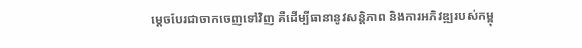ម្តេចបែរជាចាកចេញទៅវិញ គឺដើម្បីធានានូវសន្តិភាព និងការអភិវឌ្ឍរបស់កម្ពុ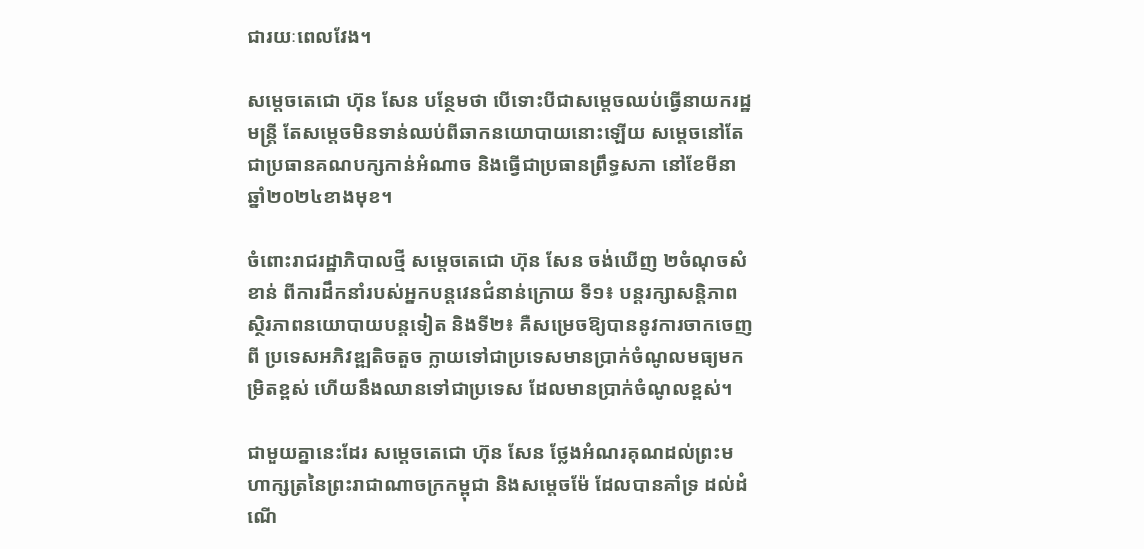ជារយៈពេលវែង។

សម្តេចតេជោ ហ៊ុន សែន បន្ថែមថា បើទោះបីជាសម្តេចឈប់ធ្វើនាយករដ្ឋមន្ត្រី តែសម្តេចមិនទាន់ឈប់ពីឆាកនយោបាយនោះឡើយ សម្តេចនៅតែជាប្រធានគណបក្សកាន់អំណាច និងធ្វើជាប្រធានព្រឹទ្ធសភា នៅខែមីនា ឆ្នាំ២០២៤ខាងមុខ។

ចំពោះរាជរដ្ឋាភិបាលថ្មី សម្តេចតេជោ ហ៊ុន សែន ចង់ឃើញ ២ចំណុចសំខាន់ ពីការដឹកនាំរបស់អ្នកបន្តវេនជំនាន់ក្រោយ ទី១៖ បន្តរក្សាសន្តិភាព ស្ថិរភាពនយោបាយបន្តទៀត និងទី២៖ គឺសម្រេចឱ្យបាននូវការចាកចេញពី ប្រទេសអភិវឌ្ឍតិចតួច ក្លាយទៅជាប្រទេសមានប្រាក់ចំណូលមធ្យមកម្រិតខ្ពស់ ហើយនឹងឈានទៅជាប្រទេស ដែលមានប្រាក់ចំណូលខ្ពស់។

ជាមួយគ្នានេះដែរ សម្តេចតេជោ ហ៊ុន សែន ថ្លែងអំណរគុណដល់ព្រះមហាក្សត្រនៃព្រះរាជាណាចក្រកម្ពុជា និងសម្តេចម៉ែ ដែលបានគាំទ្រ ដល់ដំណើ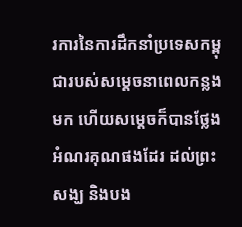រការនៃការដឹកនាំប្រទេសកម្ពុជារបស់សម្តេចនាពេលកន្លងមក ហើយសម្តេចក៏បានថ្លែងអំណរគុណផងដែរ ដល់ព្រះសង្ឃ និងបង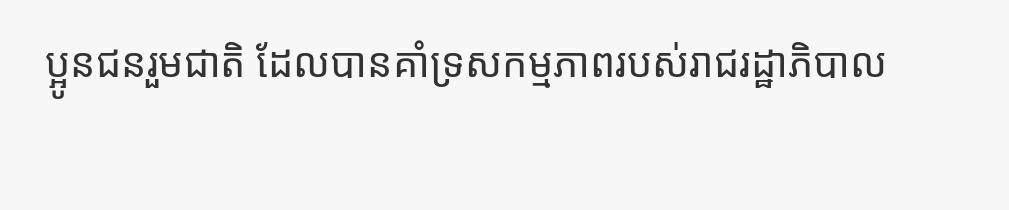ប្អូនជនរួមជាតិ ដែលបានគាំទ្រសកម្មភាពរបស់រាជរដ្ឋាភិបាល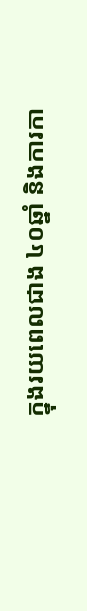ក្នុងរយពេលជាង ៤០ឆ្នាំ និងការកា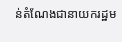ន់តំណែងជានាយករដ្ឋម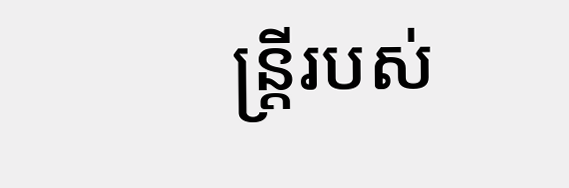ន្ត្រីរបស់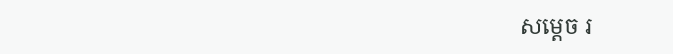សម្តេច រ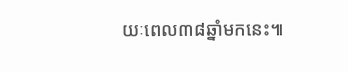យៈពេល៣៨ឆ្នាំមកនេះ៕